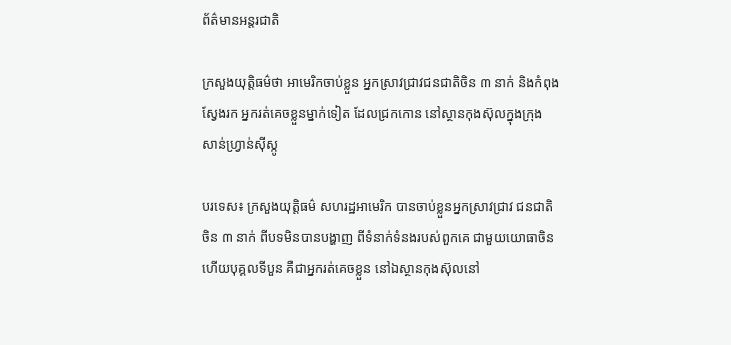ព័ត៌មានអន្តរជាតិ

ក្រសួងយុត្តិធម៌ថា អាមេរិកចាប់ខ្លួន អ្នកស្រាវជ្រាវជនជាតិចិន ៣ នាក់ និងកំពុងស្វែងរក អ្នករត់គេចខ្លួនម្នាក់ទៀត ដែលជ្រកកោន នៅស្ថានកុងស៊ុលក្នុងក្រុង សាន់ហ្វ្រាន់ស៊ីស្កូ

បរទេស៖ ក្រសួងយុត្តិធម៌ សហរដ្ឋអាមេរិក បានចាប់ខ្លួនអ្នកស្រាវជ្រាវ ជនជាតិចិន ៣ នាក់ ពីបទមិនបានបង្ហាញ ពីទំនាក់ទំនងរបស់ពួកគេ ជាមួយយោធាចិន ហើយបុគ្គលទីបួន គឺជាអ្នករត់គេចខ្លួន នៅឯស្ថានកុងស៊ុលនៅ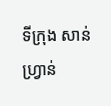ទីក្រុង សាន់ហ្វ្រាន់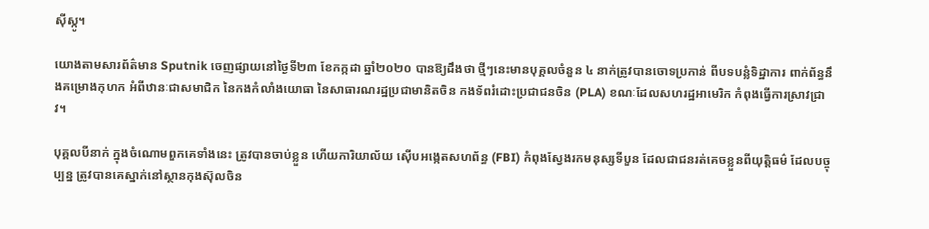ស៊ីស្កូ។

យោងតាមសារព័ត៌មាន Sputnik ចេញផ្សាយនៅថ្ងៃទី២៣ ខែកក្កដា ឆ្នាំ២០២០ បានឱ្យដឹងថា ថ្មីៗនេះមានបុគ្គលចំនួន ៤ នាក់ត្រូវបានចោទប្រកាន់ ពីបទបន្លំទិដ្ឋាការ ពាក់ព័ន្ធនឹងគម្រោងកុហក អំពីឋានៈជាសមាជិក នៃកងកំលាំងយោធា នៃសាធារណរដ្ឋប្រជាមានិតចិន កងទ័ពរំដោះប្រជាជនចិន (PLA) ខណៈដែលសហរដ្ឋអាមេរិក កំពុងធ្វើការស្រាវជ្រាវ។

បុគ្គលបីនាក់ ក្នុងចំណោមពួកគេទាំងនេះ ត្រូវបានចាប់ខ្លួន ហើយការិយាល័យ ស៊ើបអង្កេតសហព័ន្ធ (FBI) កំពុងស្វែងរកមនុស្សទីបួន ដែលជាជនរត់គេចខ្លួនពីយុត្តិធម៌ ដែលបច្ចុប្បន្ន ត្រូវបានគេស្នាក់នៅស្ថានកុងស៊ុលចិន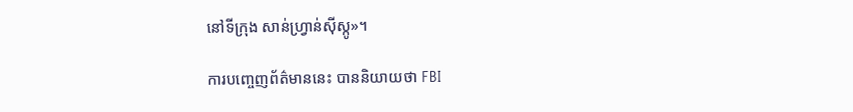នៅទីក្រុង សាន់ហ្វ្រាន់ស៊ីស្កូ»។

ការបញ្ចេញព័ត៌មាននេះ បាននិយាយថា FBI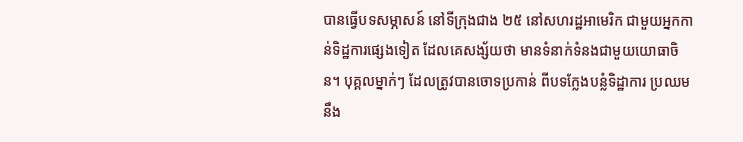បានធ្វើបទសម្ភាសន៍ នៅទីក្រុងជាង ២៥ នៅសហរដ្ឋអាមេរិក ជាមួយអ្នកកាន់ទិដ្ឋការផ្សេងទៀត ដែលគេសង្ស័យថា មានទំនាក់ទំនងជាមួយយោធាចិន។ បុគ្គលម្នាក់ៗ ដែលត្រូវបានចោទប្រកាន់ ពីបទក្លែងបន្លំទិដ្ឋាការ ប្រឈមនឹង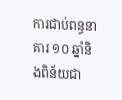ការជាប់ពន្ធនាគារ ១០ ឆ្នាំនិងពិន័យជា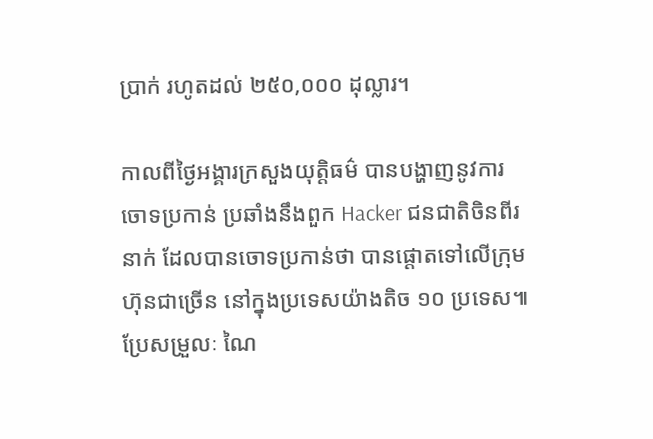ប្រាក់ រហូតដល់ ២៥០,០០០ ដុល្លារ។

កាលពីថ្ងៃអង្គារក្រសួងយុត្តិធម៌ បានបង្ហាញនូវការចោទប្រកាន់ ប្រឆាំងនឹងពួក Hacker ជនជាតិចិនពីរនាក់ ដែលបានចោទប្រកាន់ថា បានផ្តោតទៅលើក្រុមហ៊ុនជាច្រើន នៅក្នុងប្រទេសយ៉ាងតិច ១០ ប្រទេស៕ ប្រែសម្រួលៈ ណៃ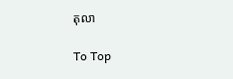តុលា

To Top